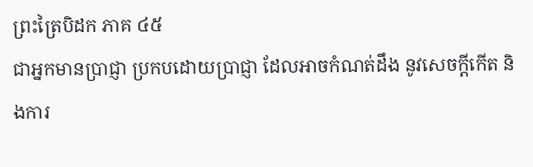ព្រះត្រៃបិដក ភាគ ៤៥
ជាអ្នកមានប្រាជ្ញា ប្រកបដោយប្រាជ្ញា ដែលអាចកំណត់ដឹង នូវសេចក្តីកើត និងការ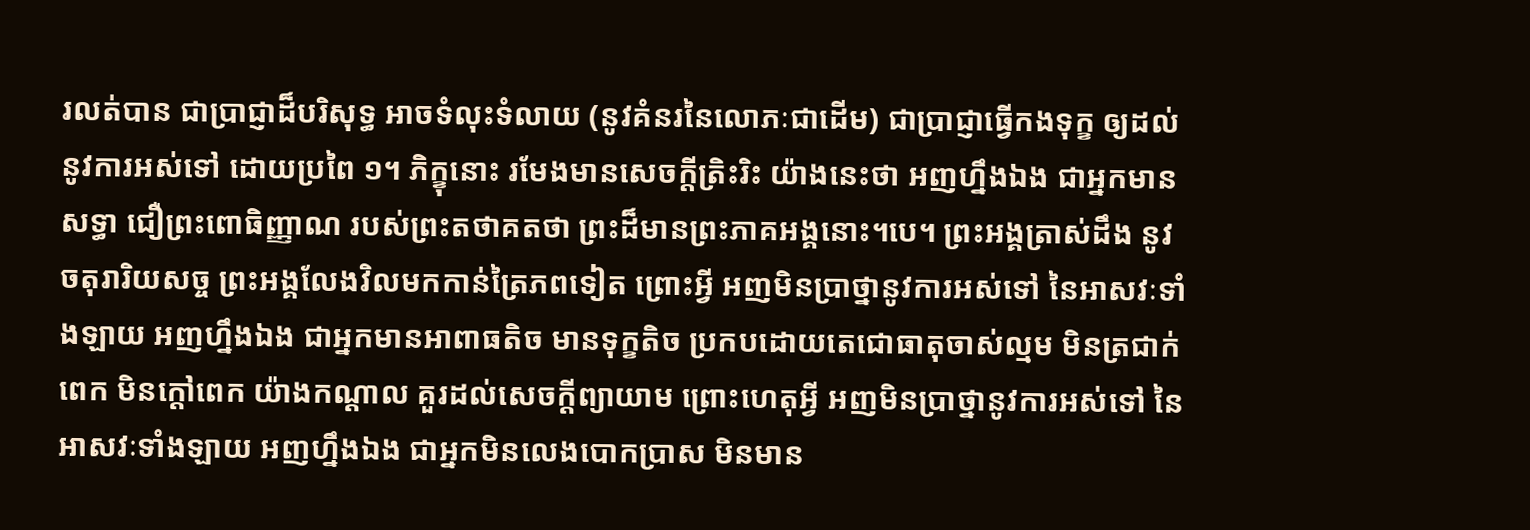រលត់បាន ជាប្រាជ្ញាដ៏បរិសុទ្ធ អាចទំលុះទំលាយ (នូវគំនរនៃលោភៈជាដើម) ជាប្រាជ្ញាធ្វើកងទុក្ខ ឲ្យដល់នូវការអស់ទៅ ដោយប្រពៃ ១។ ភិក្ខុនោះ រមែងមានសេចក្តីត្រិះរិះ យ៉ាងនេះថា អញហ្នឹងឯង ជាអ្នកមានសទ្ធា ជឿព្រះពោធិញ្ញាណ របស់ព្រះតថាគតថា ព្រះដ៏មានព្រះភាគអង្គនោះ។បេ។ ព្រះអង្គត្រាស់ដឹង នូវចតុរារិយសច្ច ព្រះអង្គលែងវិលមកកាន់ត្រៃភពទៀត ព្រោះអ្វី អញមិនប្រាថ្នានូវការអស់ទៅ នៃអាសវៈទាំងឡាយ អញហ្នឹងឯង ជាអ្នកមានអាពាធតិច មានទុក្ខតិច ប្រកបដោយតេជោធាតុចាស់ល្មម មិនត្រជាក់ពេក មិនក្តៅពេក យ៉ាងកណ្តាល គួរដល់សេចក្តីព្យាយាម ព្រោះហេតុអ្វី អញមិនប្រាថ្នានូវការអស់ទៅ នៃអាសវៈទាំងឡាយ អញហ្នឹងឯង ជាអ្នកមិនលេងបោកប្រាស មិនមាន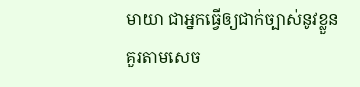មាយា ជាអ្នកធ្វើឲ្យជាក់ច្បាស់នូវខ្លួន គួរតាមសេច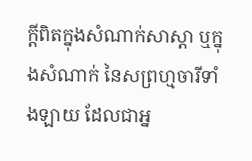ក្តីពិតក្នុងសំណាក់សាស្តា ឬក្នុងសំណាក់ នៃសព្រហ្មចារីទាំងឡាយ ដែលជាអ្ន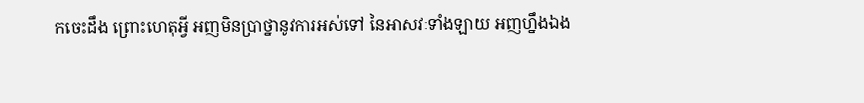កចេះដឹង ព្រោះហេតុអ្វី អញមិនប្រាថ្នានូវការអស់ទៅ នៃអាសវៈទាំងឡាយ អញហ្នឹងឯង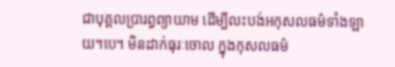ជាបុគ្គលប្រារព្ធព្យាយាម ដើម្បីលះបង់អកុសលធម៌ទាំងឡាយ។បេ។ មិនដាក់ធុរៈចោល ក្នុងកុសលធម៌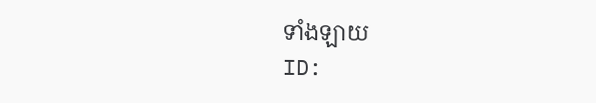ទាំងឡាយ
ID: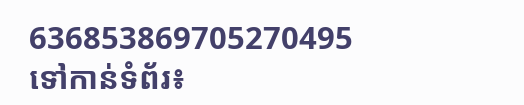636853869705270495
ទៅកាន់ទំព័រ៖